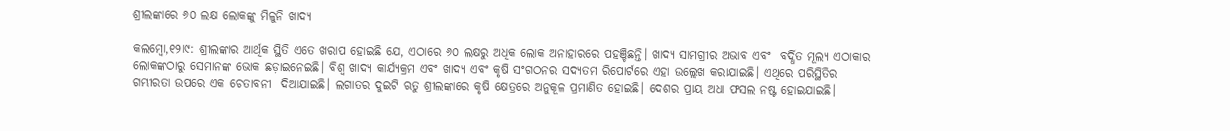ଶ୍ରୀଲଙ୍କାରେ ୬୦ ଲକ୍ଷ ଲୋକଙ୍କୁ ମିଳୁନି ଖାଦ୍ୟ

କଲମ୍ବୋ,୧୨ା୯: ଶ୍ରୀଲଙ୍କାର ଆର୍ଥିକ ସ୍ଥିତି ଏତେ ଖରାପ ହୋଇଛି ଯେ, ଏଠାରେ ୬୦ ଲକ୍ଷରୁ ଅଧିକ ଲୋକ ଅନାହାରରେ ପହଞ୍ଚିଛନ୍ତି। ଖାଦ୍ୟ ସାମଗ୍ରୀର ଅଭାବ ଏବଂ  ବର୍ଦ୍ଧିତ ମୂଲ୍ୟ ଏଠାକାର ଲୋକଙ୍କଠାରୁ ସେମାନଙ୍କ ଭୋକ ଛଡ଼ାଇନେଇଛି। ବିଶ୍ୱ ଖାଦ୍ୟ କାର୍ଯ୍ୟକ୍ରମ ଏବଂ ଖାଦ୍ୟ ଏବଂ କୃଷି ସଂଗଠନର ସଦ୍ୟତମ ରିପୋର୍ଟରେ ଏହା ଉଲ୍ଲେଖ କରାଯାଇଛି। ଏଥିରେ ପରିସ୍ଥିତିର ଗମ୍ଭୀରତା ଉପରେ ଏକ ଚେତାବନୀ  ଦିଆଯାଇଛି। ଲଗାତର ଦୁଇଟି ଋତୁ ଶ୍ରୀଲଙ୍କାରେ କୃଷି କ୍ଷେତ୍ରରେ ଅନୁକୂଳ ପ୍ରମାଣିତ ହୋଇଛି। ଦେଶର ପ୍ରାୟ ଅଧା ଫସଲ ନଷ୍ଟ ହୋଇଯାଇଛି।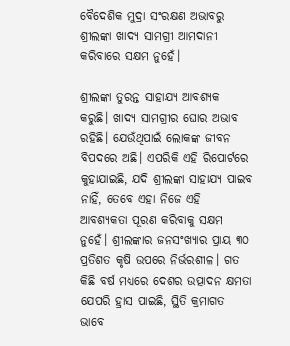ବୈଦେଶିକ ମୁଦ୍ରା ସଂରକ୍ଷଣ ଅଭାବରୁ ଶ୍ରୀଲଙ୍କା ଖାଦ୍ୟ ସାମଗ୍ରୀ ଆମଦାନୀ କରିବାରେ ସକ୍ଷମ ନୁହେଁ।

ଶ୍ରୀଲଙ୍କା ତୁରନ୍ତ ସାହାଯ୍ୟ ଆବଶ୍ୟକ କରୁଛି। ଖାଦ୍ୟ ସାମଗ୍ରୀର ଘୋର ଅଭାବ ରହିଛି। ଯେଉଁଥିପାଇଁ ଲୋକଙ୍କ ଜୀବନ ବିପଦରେ ଅଛି। ଏପରିକି ଏହି ରିପୋର୍ଟରେ କୁହାଯାଇଛି, ଯଦି ଶ୍ରୀଲଙ୍କା ସାହାଯ୍ୟ ପାଇବ ନାହିଁ, ତେବେ ଏହା ନିଜେ ଏହି ଆବଶ୍ୟକତା ପୂରଣ କରିବାକୁ ସକ୍ଷମ ନୁହେଁ। ଶ୍ରୀଲଙ୍କାର ଜନସଂଖ୍ୟାର ପ୍ରାୟ ୩୦ ପ୍ରତିଶତ କୃଷି ଉପରେ ନିର୍ଭରଶୀଳ। ଗତ କିଛି ବର୍ଷ ମଧ୍ୟରେ ଦେଶର ଉତ୍ପାଦନ କ୍ଷମତା ଯେପରି ହ୍ରାସ ପାଇଛି, ସ୍ଥିତି କ୍ରମାଗତ ଭାବେ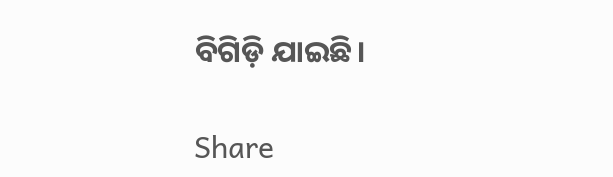ବିଗିଡ଼ି ଯାଇଛି।

Share